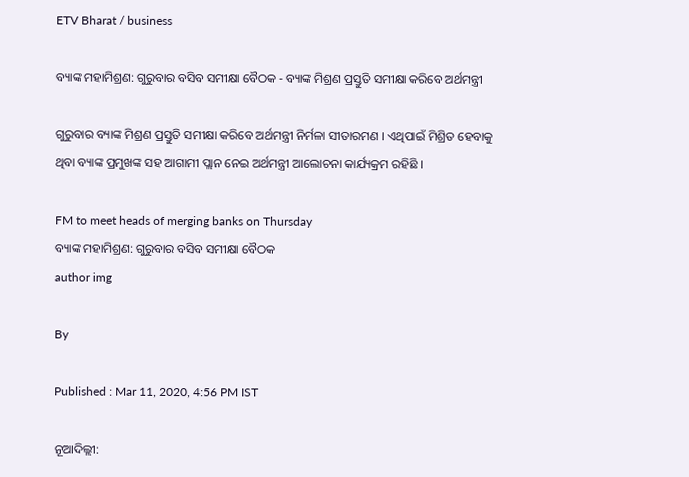ETV Bharat / business

ବ୍ୟାଙ୍କ ମହାମିଶ୍ରଣ: ଗୁରୁବାର ବସିବ ସମୀକ୍ଷା ବୈଠକ - ବ୍ୟାଙ୍କ ମିଶ୍ରଣ ପ୍ରସ୍ତୁତି ସମୀକ୍ଷା କରିବେ ଅର୍ଥମନ୍ତ୍ରୀ

ଗୁରୁବାର ବ୍ୟାଙ୍କ ମିଶ୍ରଣ ପ୍ରସ୍ତୁତି ସମୀକ୍ଷା କରିବେ ଅର୍ଥମନ୍ତ୍ରୀ ନିର୍ମଳା ସୀତାରମଣ । ଏଥିପାଇଁ ମିଶ୍ରିତ ହେବାକୁ ଥିବା ବ୍ୟାଙ୍କ ପ୍ରମୁଖଙ୍କ ସହ ଆଗାମୀ ପ୍ଲାନ ନେଇ ଅର୍ଥମନ୍ତ୍ରୀ ଆଲୋଚନା କାର୍ଯ୍ୟକ୍ରମ ରହିଛି ।

FM to meet heads of merging banks on Thursday
ବ୍ୟାଙ୍କ ମହାମିଶ୍ରଣ: ଗୁରୁବାର ବସିବ ସମୀକ୍ଷା ବୈଠକ
author img

By

Published : Mar 11, 2020, 4:56 PM IST

ନୂଆଦିଲ୍ଲୀ: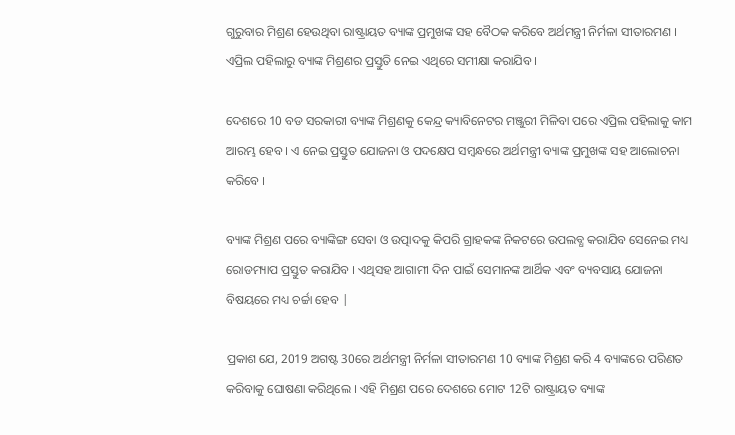ଗୁରୁବାର ମିଶ୍ରଣ ହେଉଥିବା ରାଷ୍ଟ୍ରାୟତ ବ୍ୟାଙ୍କ ପ୍ରମୁଖଙ୍କ ସହ ବୈଠକ କରିବେ ଅର୍ଥମନ୍ତ୍ରୀ ନିର୍ମଳା ସୀତାରମଣ । ଏପ୍ରିଲ ପହିଲାରୁ ବ୍ୟାଙ୍କ ମିଶ୍ରଣର ପ୍ରସ୍ତୁତି ନେଇ ଏଥିରେ ସମୀକ୍ଷା କରାଯିବ ।

ଦେଶରେ 10 ବଡ ସରକାରୀ ବ୍ୟାଙ୍କ ମିଶ୍ରଣକୁ କେନ୍ଦ୍ର କ୍ୟାବିନେଟର ମଞ୍ଜୁରୀ ମିଳିବା ପରେ ଏପ୍ରିଲ ପହିଲାକୁ କାମ ଆରମ୍ଭ ହେବ । ଏ ନେଇ ପ୍ରସ୍ତୁତ ଯୋଜନା ଓ ପଦକ୍ଷେପ ସମ୍ବନ୍ଧରେ ଅର୍ଥମନ୍ତ୍ରୀ ବ୍ୟାଙ୍କ ପ୍ରମୁଖଙ୍କ ସହ ଆଲୋଚନା କରିବେ ।

ବ୍ୟାଙ୍କ ମିଶ୍ରଣ ପରେ ବ୍ୟାଙ୍କିଙ୍ଗ ସେବା ଓ ଉତ୍ପାଦକୁ କିପରି ଗ୍ରାହକଙ୍କ ନିକଟରେ ଉପଲବ୍ଧ କରାଯିବ ସେନେଇ ମଧ୍ୟ ରୋଡମ୍ୟାପ ପ୍ରସ୍ତୁତ କରାଯିବ । ଏଥିସହ ଆଗାମୀ ଦିନ ପାଇଁ ସେମାନଙ୍କ ଆର୍ଥିକ ଏବଂ ବ୍ୟବସାୟ ଯୋଜନା ବିଷୟରେ ମଧ୍ୟ ଚର୍ଚ୍ଚା ହେବ |

ପ୍ରକାଶ ଯେ, 2019 ଅଗଷ୍ଟ 30ରେ ଅର୍ଥମନ୍ତ୍ରୀ ନିର୍ମଳା ସୀତାରମଣ 10 ବ୍ୟାଙ୍କ ମିଶ୍ରଣ କରି 4 ବ୍ୟାଙ୍କରେ ପରିଣତ କରିବାକୁ ଘୋଷଣା କରିଥିଲେ । ଏହି ମିଶ୍ରଣ ପରେ ଦେଶରେ ମୋଟ 12ଟି ରାଷ୍ଟ୍ରାୟତ ବ୍ୟାଙ୍କ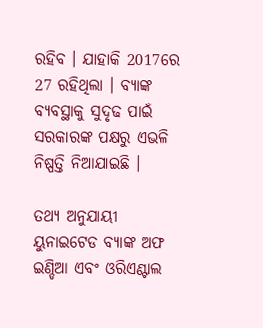ରହିବ । ଯାହାକି 2017ରେ 27 ରହିଥିଲା । ବ୍ୟାଙ୍କ ବ୍ୟବସ୍ଥାକୁ ସୁଦୃଢ ପାଇଁ ସରକାରଙ୍କ ପକ୍ଷରୁ ଏଭଳି ନିଷ୍ପତ୍ତି ନିଆଯାଇଛି ।

ତଥ୍ୟ ଅନୁଯାୟୀ ୟୁନାଇଟେଡ ବ୍ୟାଙ୍କ ଅଫ ଇଣ୍ଡିଆ ଏବଂ ଓରିଏଣ୍ଟାଲ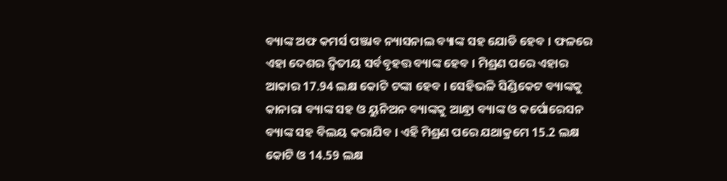ବ୍ୟାଙ୍କ ଅଫ କମର୍ସ ପଞ୍ଜାବ ନ୍ୟାସନାଲ ବ୍ୟାଙ୍କ ସହ ଯୋଡି ହେବ । ଫଳରେ ଏହା ଦେଶର ଦ୍ବିତୀୟ ସର୍ବବୃହତ୍ତ ବ୍ୟାଙ୍କ ହେବ । ମିଶ୍ରଣ ପରେ ଏହାର ଆକାର 17.94 ଲକ୍ଷ କୋଟି ଟଙ୍କା ହେବ । ସେହିଭଳି ସିଣ୍ଡିକେଟ ବ୍ୟାଙ୍କକୁ କାନାରା ବ୍ୟାଙ୍କ ସହ ଓ ୟୁନିଅନ ବ୍ୟାଙ୍କକୁ ଆନ୍ଧ୍ରା ବ୍ୟାଙ୍କ ଓ କର୍ପୋରେସନ ବ୍ୟାଙ୍କ ସହ ବିଲୟ କରାଯିବ । ଏହି ମିଶ୍ରଣ ପରେ ଯଥାକ୍ରମେ 15.2 ଲକ୍ଷ କୋଟି ଓ 14.59 ଲକ୍ଷ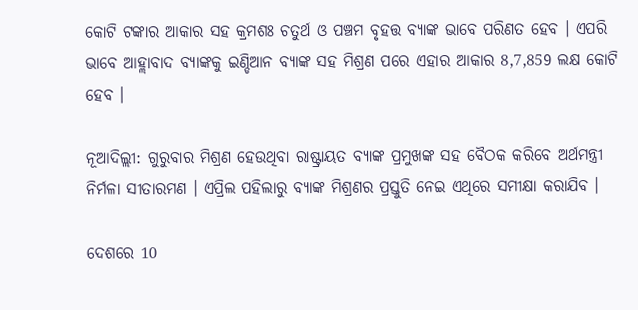କୋଟି ଟଙ୍କାର ଆକାର ସହ କ୍ରମଶଃ ଚତୁର୍ଥ ଓ ପଞ୍ଚମ ବୃହତ୍ତ ବ୍ୟାଙ୍କ ଭାବେ ପରିଣତ ହେବ । ଏପରି ଭାବେ ଆହ୍ଲାବାଦ ବ୍ୟାଙ୍କକୁ ଇଣ୍ଡିଆନ ବ୍ୟାଙ୍କ ସହ ମିଶ୍ରଣ ପରେ ଏହାର ଆକାର 8,7,859 ଲକ୍ଷ କୋଟି ହେବ ।

ନୂଆଦିଲ୍ଲୀ: ଗୁରୁବାର ମିଶ୍ରଣ ହେଉଥିବା ରାଷ୍ଟ୍ରାୟତ ବ୍ୟାଙ୍କ ପ୍ରମୁଖଙ୍କ ସହ ବୈଠକ କରିବେ ଅର୍ଥମନ୍ତ୍ରୀ ନିର୍ମଳା ସୀତାରମଣ । ଏପ୍ରିଲ ପହିଲାରୁ ବ୍ୟାଙ୍କ ମିଶ୍ରଣର ପ୍ରସ୍ତୁତି ନେଇ ଏଥିରେ ସମୀକ୍ଷା କରାଯିବ ।

ଦେଶରେ 10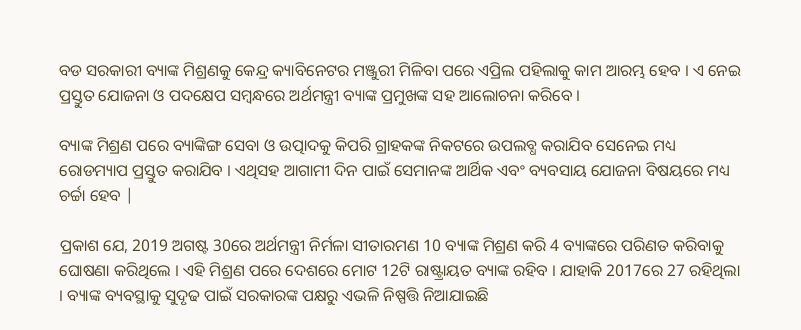ବଡ ସରକାରୀ ବ୍ୟାଙ୍କ ମିଶ୍ରଣକୁ କେନ୍ଦ୍ର କ୍ୟାବିନେଟର ମଞ୍ଜୁରୀ ମିଳିବା ପରେ ଏପ୍ରିଲ ପହିଲାକୁ କାମ ଆରମ୍ଭ ହେବ । ଏ ନେଇ ପ୍ରସ୍ତୁତ ଯୋଜନା ଓ ପଦକ୍ଷେପ ସମ୍ବନ୍ଧରେ ଅର୍ଥମନ୍ତ୍ରୀ ବ୍ୟାଙ୍କ ପ୍ରମୁଖଙ୍କ ସହ ଆଲୋଚନା କରିବେ ।

ବ୍ୟାଙ୍କ ମିଶ୍ରଣ ପରେ ବ୍ୟାଙ୍କିଙ୍ଗ ସେବା ଓ ଉତ୍ପାଦକୁ କିପରି ଗ୍ରାହକଙ୍କ ନିକଟରେ ଉପଲବ୍ଧ କରାଯିବ ସେନେଇ ମଧ୍ୟ ରୋଡମ୍ୟାପ ପ୍ରସ୍ତୁତ କରାଯିବ । ଏଥିସହ ଆଗାମୀ ଦିନ ପାଇଁ ସେମାନଙ୍କ ଆର୍ଥିକ ଏବଂ ବ୍ୟବସାୟ ଯୋଜନା ବିଷୟରେ ମଧ୍ୟ ଚର୍ଚ୍ଚା ହେବ |

ପ୍ରକାଶ ଯେ, 2019 ଅଗଷ୍ଟ 30ରେ ଅର୍ଥମନ୍ତ୍ରୀ ନିର୍ମଳା ସୀତାରମଣ 10 ବ୍ୟାଙ୍କ ମିଶ୍ରଣ କରି 4 ବ୍ୟାଙ୍କରେ ପରିଣତ କରିବାକୁ ଘୋଷଣା କରିଥିଲେ । ଏହି ମିଶ୍ରଣ ପରେ ଦେଶରେ ମୋଟ 12ଟି ରାଷ୍ଟ୍ରାୟତ ବ୍ୟାଙ୍କ ରହିବ । ଯାହାକି 2017ରେ 27 ରହିଥିଲା । ବ୍ୟାଙ୍କ ବ୍ୟବସ୍ଥାକୁ ସୁଦୃଢ ପାଇଁ ସରକାରଙ୍କ ପକ୍ଷରୁ ଏଭଳି ନିଷ୍ପତ୍ତି ନିଆଯାଇଛି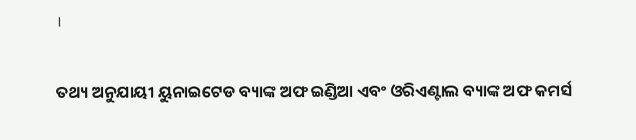।

ତଥ୍ୟ ଅନୁଯାୟୀ ୟୁନାଇଟେଡ ବ୍ୟାଙ୍କ ଅଫ ଇଣ୍ଡିଆ ଏବଂ ଓରିଏଣ୍ଟାଲ ବ୍ୟାଙ୍କ ଅଫ କମର୍ସ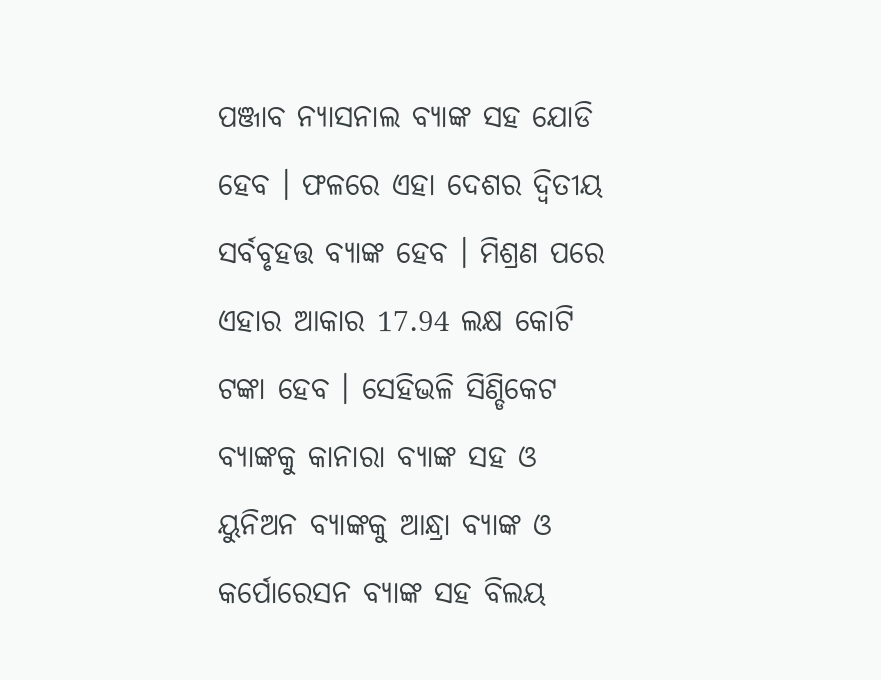ପଞ୍ଜାବ ନ୍ୟାସନାଲ ବ୍ୟାଙ୍କ ସହ ଯୋଡି ହେବ । ଫଳରେ ଏହା ଦେଶର ଦ୍ବିତୀୟ ସର୍ବବୃହତ୍ତ ବ୍ୟାଙ୍କ ହେବ । ମିଶ୍ରଣ ପରେ ଏହାର ଆକାର 17.94 ଲକ୍ଷ କୋଟି ଟଙ୍କା ହେବ । ସେହିଭଳି ସିଣ୍ଡିକେଟ ବ୍ୟାଙ୍କକୁ କାନାରା ବ୍ୟାଙ୍କ ସହ ଓ ୟୁନିଅନ ବ୍ୟାଙ୍କକୁ ଆନ୍ଧ୍ରା ବ୍ୟାଙ୍କ ଓ କର୍ପୋରେସନ ବ୍ୟାଙ୍କ ସହ ବିଲୟ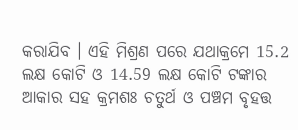କରାଯିବ । ଏହି ମିଶ୍ରଣ ପରେ ଯଥାକ୍ରମେ 15.2 ଲକ୍ଷ କୋଟି ଓ 14.59 ଲକ୍ଷ କୋଟି ଟଙ୍କାର ଆକାର ସହ କ୍ରମଶଃ ଚତୁର୍ଥ ଓ ପଞ୍ଚମ ବୃହତ୍ତ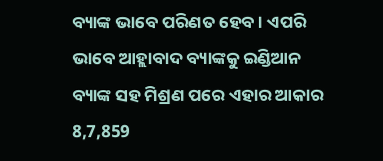ବ୍ୟାଙ୍କ ଭାବେ ପରିଣତ ହେବ । ଏପରି ଭାବେ ଆହ୍ଲାବାଦ ବ୍ୟାଙ୍କକୁ ଇଣ୍ଡିଆନ ବ୍ୟାଙ୍କ ସହ ମିଶ୍ରଣ ପରେ ଏହାର ଆକାର 8,7,859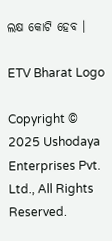ଲକ୍ଷ କୋଟି ହେବ ।

ETV Bharat Logo

Copyright © 2025 Ushodaya Enterprises Pvt. Ltd., All Rights Reserved.